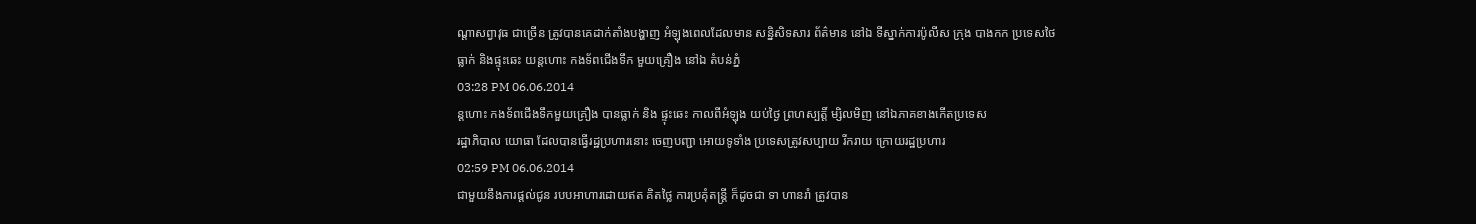ណ្តាសព្វាវុធ ជាច្រើន ត្រូវបានគេដាក់តាំងបង្ហាញ អំឡុងពេលដែលមាន សន្និសិទសារ ព័ត៌មាន នៅឯ ទីស្នាក់ការប៉ូលីស ក្រុង បាងកក ប្រទេសថៃ
ធ្លាក់ និងផ្ទុះឆេះ យន្តហោះ កងទ័ពជើងទឹក មួយគ្រឿង នៅឯ តំបន់ភ្នំ
03:28 PM 06.06.2014
ន្តហោះ កងទ័ពជើងទឹកមួយគ្រឿង បានធ្លាក់ និង ផ្ទុះឆេះ កាលពីអំឡុង យប់ថ្ងៃ ព្រហស្បត្តិ៍ ម្សិលមិញ នៅឯភាគខាងកើតប្រទេស
រដ្ឋាភិបាល យោធា ដែលបានធ្វើរដ្ឋប្រហារនោះ ចេញបញ្ជា អោយទូទាំង ប្រទេសត្រូវសប្បាយ រីករាយ ក្រោយរដ្ឋប្រហារ
02:59 PM 06.06.2014
ជាមួយនឹងការផ្តល់ជូន របបអាហារដោយឥត គិតថ្លៃ ការប្រគុំតន្ត្រី ក៏ដូចជា ទា ហានរាំ ត្រូវបាន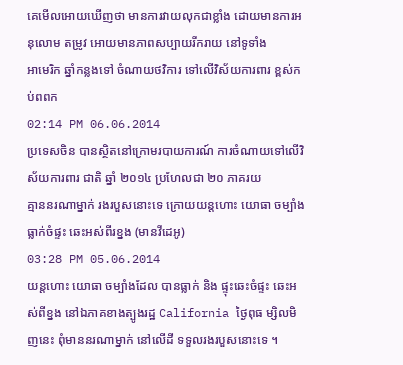គេមើលអោយឃើញថា មានការវាយលុកជាខ្លាំង ដោយមានការអនុលោម តម្រូវ អោយមានភាពសប្បាយរីករាយ នៅទូទាំង
អាមេរិក ឆ្នាំកន្លងទៅ ចំណាយថវិការ ទៅលើវិស័យការពារ ខ្ពស់កប់ពពក
02:14 PM 06.06.2014
ប្រទេសចិន បានស្ថិតនៅក្រោមរបាយការណ៍ ការចំណាយទៅលើវិស័យការពារ ជាតិ ឆ្នាំ ២០១៤ ប្រហែលជា ២០ ភាគរយ
គ្មាននរណាម្នាក់ រងរបួសនោះទេ ក្រោយយន្តហោះ យោធា ចម្បាំង ធ្លាក់ចំផ្ទះ ឆេះអស់ពីរខ្នង (មានវីដេអូ)
03:28 PM 05.06.2014
យន្តហោះ យោធា ចម្បាំងដែល បានធ្លាក់ និង ផ្ទុះឆេះចំផ្ទះ ឆេះអស់ពីខ្នង នៅឯភាគខាងត្បូងរដ្ឋ California ថ្ងៃពុធ ម្សិលមិញនេះ ពុំមាននរណាម្នាក់ នៅលើដី ទទួលរងរបួសនោះទេ ។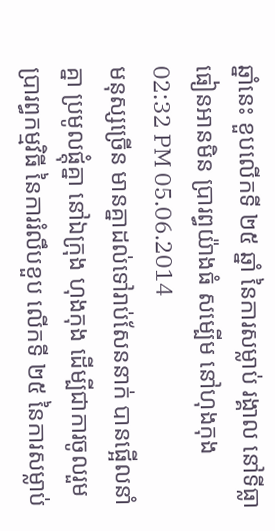ឆ្នាំនេះ ខួបលើកទី ២៥ ឆ្នាំ នៃការសម្លាប់ រង្គាល នៅទីធ្លា ធៀនអានមិន ប្រារព្ធយ៉ាងធំ សម្បើម នៅហុងកុង
02:32 PM 05.06.2014
មនុស្សច្រើន មានគ្នាដល់ទៅរាប់សែននាក់ បានផ្អើលនាំគ្នា ប្រមូលផ្តុំគ្នា នៅឯក្រុង ហុងកុង ដើម្បីជាការចូលរួម ប្រារព្ធកម្មវិធី នៃការរំលឹបខួប លើកទី ២៥ នៃការសម្លាប់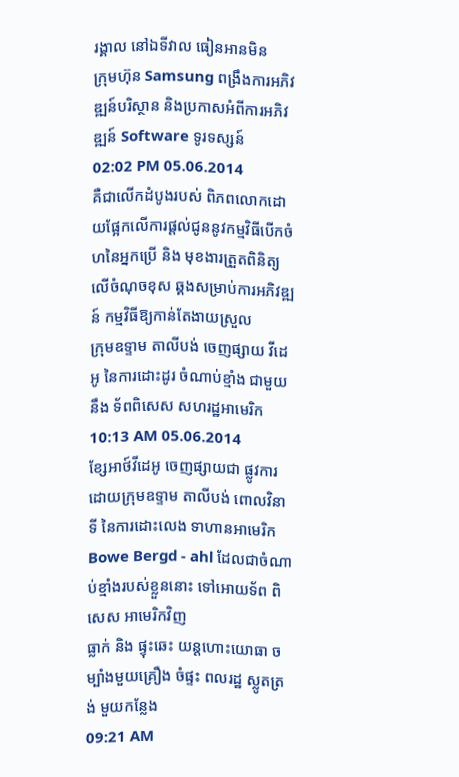រង្គាល នៅឯទីវាល ធៀនអានមិន
ក្រុមហ៊ុន Samsung ពង្រឹងការអភិវឌ្ឍន៍បរិស្ថាន និងប្រកាសអំពីការអភិវឌ្ឍន៍ Software ទូរទស្សន៍
02:02 PM 05.06.2014
គឺជាលើកដំបូងរបស់ ពិភពលោកដោយផ្អែកលើការផ្តល់ជូននូវកម្មវិធីបើកចំហនៃអ្នកប្រើ និង មុខងារត្រួតពិនិត្យលើចំណុចខុស ឆ្គងសម្រាប់ការអភិវឌ្ឍន៍ កម្មវិធីឱ្យកាន់តែងាយស្រួល
ក្រុមឧទ្ទាម តាលីបង់ ចេញផ្សាយ វីដេអូ នៃការដោះដូរ ចំណាប់ខ្មាំង ជាមួយនឹង ទ័ពពិសេស សហរដ្ឋអាមេរិក
10:13 AM 05.06.2014
ខ្សែអាថ៍វីដេអូ ចេញផ្សាយជា ផ្លូវការ ដោយក្រុមឧទ្ទាម តាលីបង់ ពោលវិនាទី នៃការដោះលេង ទាហានអាមេរិក Bowe Bergd - ahl ដែលជាចំណាប់ខ្មាំងរបស់ខ្លួននោះ ទៅអោយទ័ព ពិសេស អាមេរិកវិញ
ធ្លាក់ និង ផ្ទុះឆេះ យន្តហោះយោធា ចម្បាំងមួយគ្រឿង ចំផ្ទះ ពលរដ្ឋ ស្លូតត្រង់ មួយកន្លែង
09:21 AM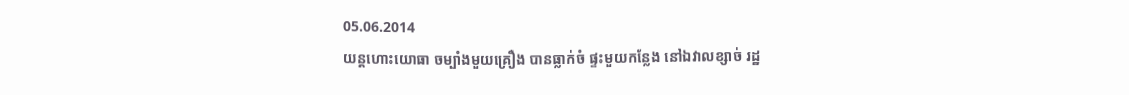05.06.2014
យន្តហោះយោធា ចម្បាំងមួយគ្រឿង បានធ្លាក់ចំ ផ្ទះមួយកន្លែង នៅឯវាលខ្សាច់ រដ្ឋ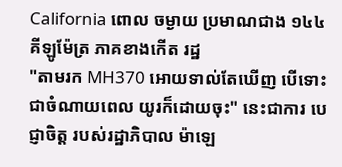California ពោល ចម្ងាយ ប្រមាណជាង ១៤៤ គីឡូម៉ែត្រ ភាគខាងកើត រដ្ឋ
"តាមរក MH370 អោយទាល់តែឃើញ បើទោះជាចំណាយពេល យូរក៏ដោយចុះ" នេះជាការ បេជ្ញាចិត្ត របស់រដ្ឋាភិបាល ម៉ាឡេ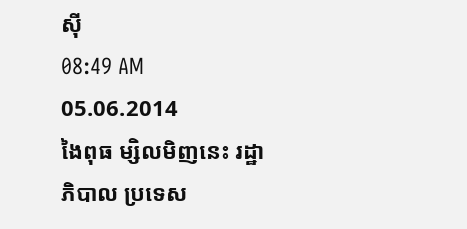ស៊ី
08:49 AM 05.06.2014
ងៃពុធ ម្សិលមិញនេះ រដ្ឋាភិបាល ប្រទេស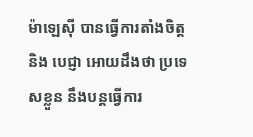ម៉ាឡេស៊ី បានធ្វើការតាំងចិត្ត និង បេជ្ញា អោយដឹងថា ប្រទេសខ្លួន នឹងបន្តធ្វើការ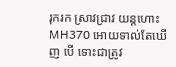រុករក ស្រាវជ្រាវ យន្តហោះ MH370 អោយទាល់តែឃើញ បើ ទោះជាត្រូវ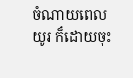ចំណាយពេលយូរ ក៏ដោយចុះ